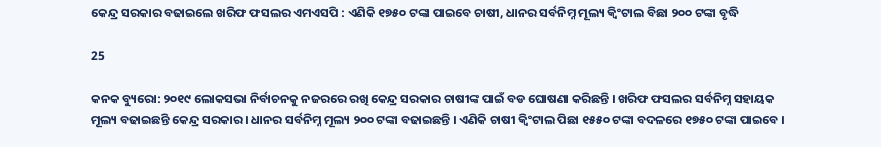କେନ୍ଦ୍ର ସରକାର ବଢାଇଲେ ଖରିଫ ଫସଲର ଏମଏସପି : ଏଣିକି ୧୭୫୦ ଟଙ୍କା ପାଇବେ ଚାଷୀ, ଧାନର ସର୍ବନିମ୍ନ ମୂଲ୍ୟ କ୍ୱିଂଟାଲ ବିଛା ୨୦୦ ଟଙ୍କା ବୃଦ୍ଧି

25

କନକ ବ୍ୟୁରୋ: ୨୦୧୯ ଲୋକସଭା ନିର୍ବାଚନକୁ ନଜରରେ ରଖି କେନ୍ଦ୍ର ସରକାର ଚାଷୀଙ୍କ ପାଇଁ ବଡ ଘୋଷଣା କରିଛନ୍ତି । ଖରିଫ ଫସଲର ସର୍ବନିମ୍ନ ସହାୟକ ମୂଲ୍ୟ ବଢାଇଛନ୍ତି କେନ୍ଦ୍ର ସରକାର । ଧାନର ସର୍ବନିମ୍ନ ମୂଲ୍ୟ ୨୦୦ ଟଙ୍କା ବଢାଇଛନ୍ତି । ଏଣିକି ଚାଷୀ କ୍ୱିଂଟାଲ ପିଛା ୧୫୫୦ ଟଙ୍କା ବଦଳରେ ୧୭୫୦ ଟଙ୍କା ପାଇବେ ।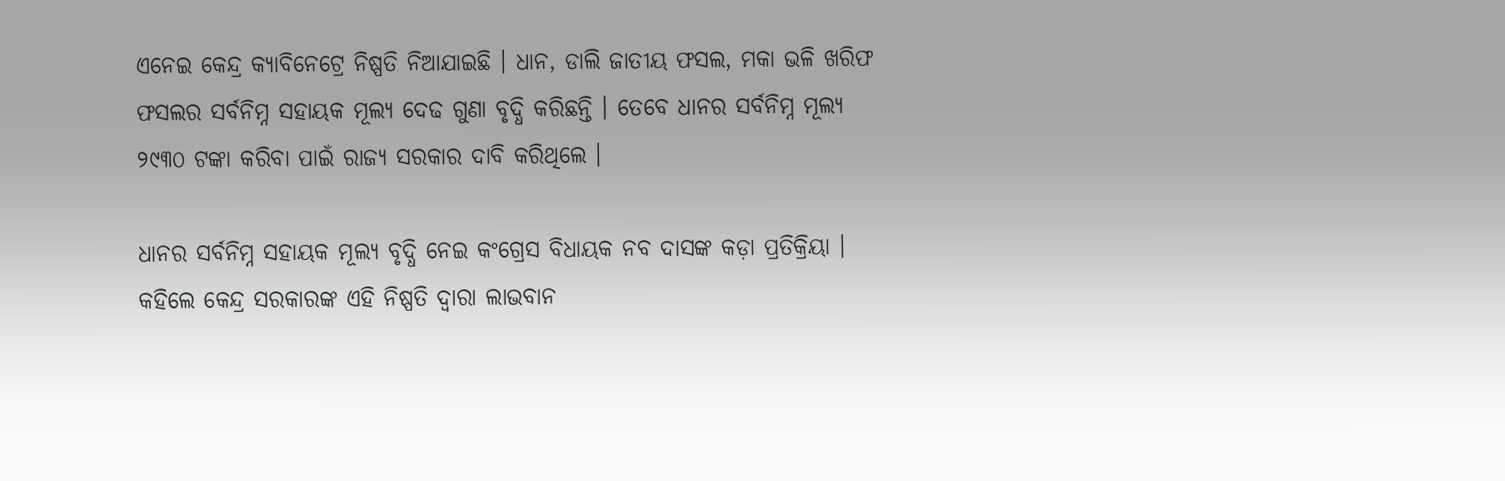ଏନେଇ କେନ୍ଦ୍ର କ୍ୟାବିନେଟ୍ରେ ନିଷ୍ପତି ନିଆଯାଇଛି । ଧାନ, ଡାଲି ଜାତୀୟ ଫସଲ, ମକା ଭଳି ଖରିଫ ଫସଲର ସର୍ବନିମ୍ନ ସହାୟକ ମୂଲ୍ୟ ଦେଢ ଗୁଣା ବୃଦ୍ଧି କରିଛନ୍ତି । ତେବେ ଧାନର ସର୍ବନିମ୍ନ ମୂଲ୍ୟ ୨୯୩୦ ଟଙ୍କା କରିବା ପାଇଁ ରାଜ୍ୟ ସରକାର ଦାବି କରିଥିଲେ ।

ଧାନର ସର୍ବନିମ୍ନ ସହାୟକ ମୂଲ୍ୟ ବୃଦ୍ଧି ନେଇ କଂଗ୍ରେସ ବିଧାୟକ ନବ ଦାସଙ୍କ କଡ଼ା ପ୍ରତିକ୍ରିୟା । କହିଲେ କେନ୍ଦ୍ର ସରକାରଙ୍କ ଏହି ନିଷ୍ପତି ଦ୍ୱାରା ଲାଭବାନ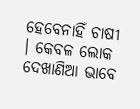ହେବେନାହିଁ ଚାଷୀ । କେବଳ ଲୋକ ଦେଖାଣିଆ ଭାବେ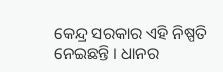କେନ୍ଦ୍ର ସରକାର ଏହି ନିଷ୍ପତି ନେଇଛନ୍ତି । ଧାନର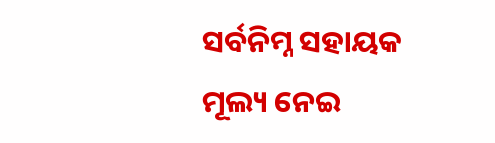ସର୍ବନିମ୍ନ ସହାୟକ ମୂଲ୍ୟ ନେଇ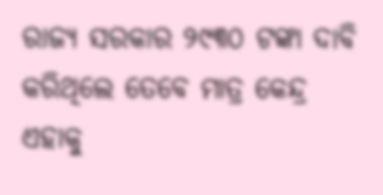ରାଜ୍ୟ ସରକାର ୨୯୩୦ ଟଙ୍କା ଦାବି କରିଥିଲେ ତେବେ ମାତ୍ର କେନ୍ଦ୍ର ଏହାକୁ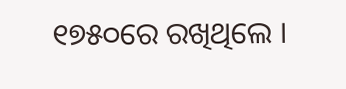୧୭୫୦ରେ ରଖିଥିଲେ ।